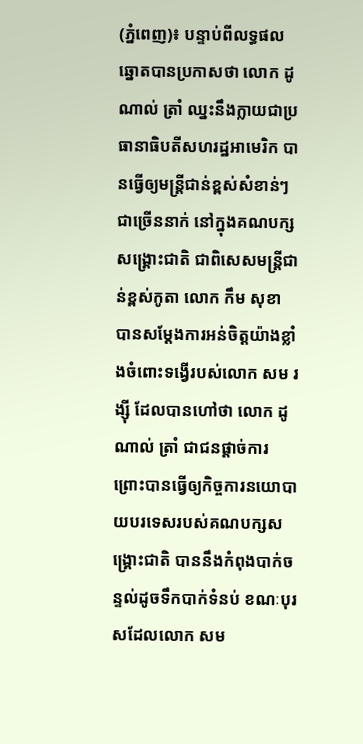(ភ្នំពេញ)៖ បន្ទាប់ពីលទ្ធផលឆ្នោតបានប្រកាសថា លោក ដូណាល់ ត្រាំ ឈ្នះនឹងក្លាយជាប្រធានាធិបតីសហរដ្ឋអាមេរិក បានធ្វើឲ្យមន្រ្តីជាន់ខ្ពស់សំខាន់ៗជាច្រើននាក់ នៅក្នុងគណបក្សសង្រ្គោះជាតិ ជាពិសេសមន្រ្តីជាន់ខ្ពស់កូតា លោក កឹម សុខា បានសម្តែងការអន់ចិត្តយ៉ាងខ្លាំងចំពោះទង្វើរបស់លោក សម រង្ស៊ី ដែលបានហៅថា លោក ដូណាល់ ត្រាំ ជាជនផ្តាច់ការ ព្រោះបានធ្វើឲ្យកិច្ចការនយោបាយបរទេសរបស់គណបក្សសង្គ្រោះជាតិ បាននឹងកំពុងបាក់ចន្ទល់ដូចទឹកបាក់ទំនប់ ខណៈបុរសដែលលោក សម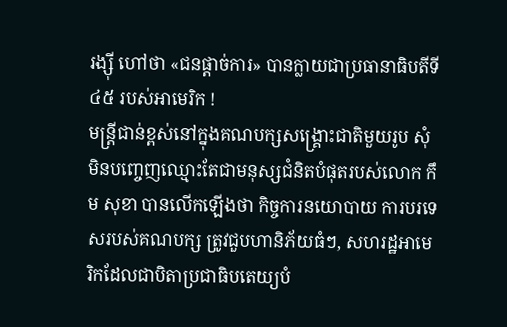រង្ស៊ី ហៅថា «ជនផ្តាច់ការ» បានក្លាយជាប្រធានាធិបតីទី៤៥ របស់អាមេរិក !
មន្រ្តីជាន់ខ្ពស់នៅក្នុងគណបក្សសង្រ្គោះជាតិមួយរូប សុំមិនបញ្ចេញឈ្មោះតែជាមនុស្សជំនិតបំផុតរបស់លោក កឹម សុខា បានលើកឡើងថា កិច្ចការនយោបាយ ការបរទេសរបស់គណបក្ស ត្រូវជួបហានិភ័យធំៗ, សហរដ្ឋអាមេរិកដែលជាបិតាប្រជាធិបតេយ្យបំ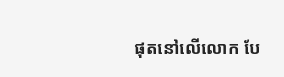ផុតនៅលើលោក បែ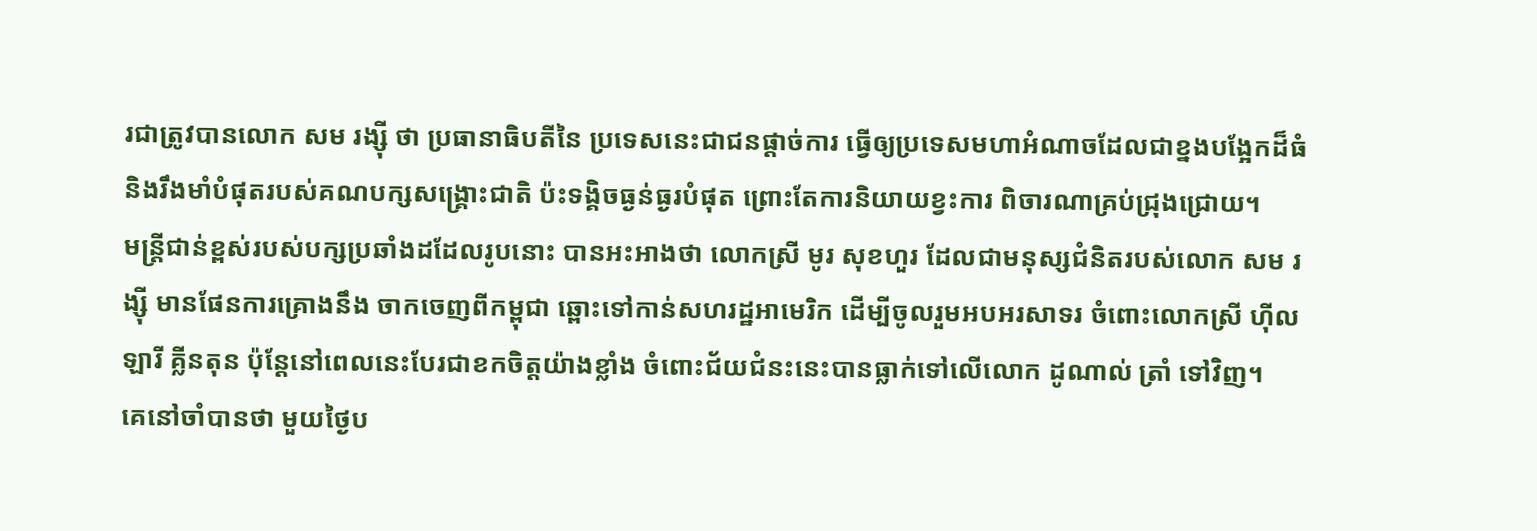រជាត្រូវបានលោក សម រង្ស៊ី ថា ប្រធានាធិបតីនៃ ប្រទេសនេះជាជនផ្តាច់ការ ធ្វើឲ្យប្រទេសមហាអំណាចដែលជាខ្នងបង្អែកដ៏ធំ និងរឹងមាំបំផុតរបស់គណបក្សសង្គ្រោះជាតិ ប៉ះទង្គិចធ្ងន់ធ្ងរបំផុត ព្រោះតែការនិយាយខ្វះការ ពិចារណាគ្រប់ជ្រុងជ្រោយ។
មន្រ្តីជាន់ខ្ពស់របស់បក្សប្រឆាំងដដែលរូបនោះ បានអះអាងថា លោកស្រី មូរ សុខហួរ ដែលជាមនុស្សជំនិតរបស់លោក សម រង្ស៊ី មានផែនការគ្រោងនឹង ចាកចេញពីកម្ពុជា ឆ្ពោះទៅកាន់សហរដ្ឋអាមេរិក ដើម្បីចូលរួមអបអរសាទរ ចំពោះលោកស្រី ហ៊ីលឡារី គ្លីនតុន ប៉ុន្តែនៅពេលនេះបែរជាខកចិត្តយ៉ាងខ្លាំង ចំពោះជ័យជំនះនេះបានធ្លាក់ទៅលើលោក ដូណាល់ ត្រាំ ទៅវិញ។
គេនៅចាំបានថា មួយថ្ងៃប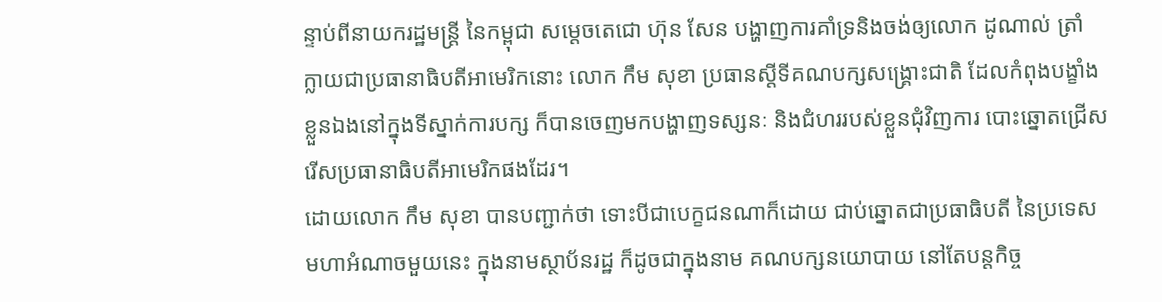ន្ទាប់ពីនាយករដ្ឋមន្រ្តី នៃកម្ពុជា សម្តេចតេជោ ហ៊ុន សែន បង្ហាញការគាំទ្រនិងចង់ឲ្យលោក ដូណាល់ ត្រាំ ក្លាយជាប្រធានាធិបតីអាមេរិកនោះ លោក កឹម សុខា ប្រធានស្តីទីគណបក្សសង្រ្គោះជាតិ ដែលកំពុងបង្ខាំងខ្លួនឯងនៅក្នុងទីស្នាក់ការបក្ស ក៏បានចេញមកបង្ហាញទស្សនៈ និងជំហររបស់ខ្លួនជុំវិញការ បោះឆ្នោតជ្រើសរើសប្រធានាធិបតីអាមេរិកផងដែរ។
ដោយលោក កឹម សុខា បានបញ្ជាក់ថា ទោះបីជាបេក្ខជនណាក៏ដោយ ជាប់ឆ្នោតជាប្រធាធិបតី នៃប្រទេសមហាអំណាចមួយនេះ ក្នុងនាមស្ថាប័នរដ្ឋ ក៏ដូចជាក្នុងនាម គណបក្សនយោបាយ នៅតែបន្ដកិច្ច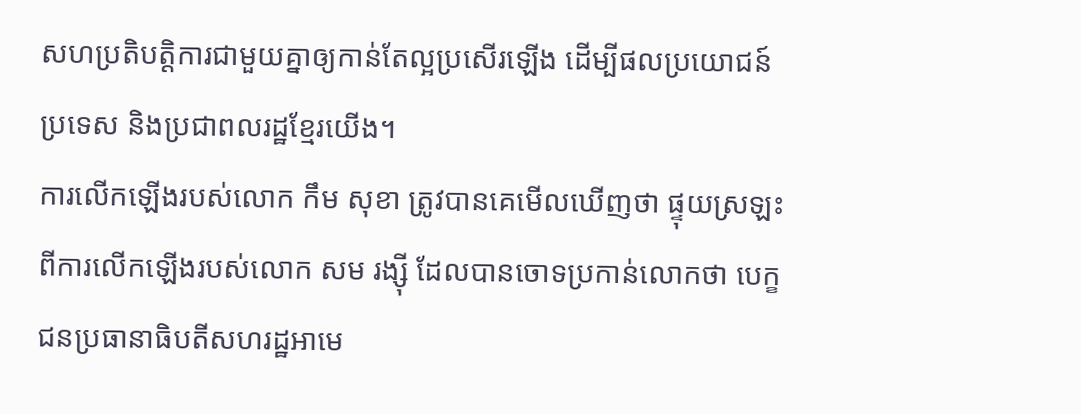សហប្រតិបត្ដិការជាមួយគ្នាឲ្យកាន់តែល្អប្រសើរឡើង ដើម្បីផលប្រយោជន៍ប្រទេស និងប្រជាពលរដ្ឋខ្មែរយើង។
ការលើកឡើងរបស់លោក កឹម សុខា ត្រូវបានគេមើលឃើញថា ផ្ទុយស្រឡះពីការលើកឡើងរបស់លោក សម រង្ស៊ី ដែលបានចោទប្រកាន់លោកថា បេក្ខជនប្រធានាធិបតីសហរដ្ឋអាមេ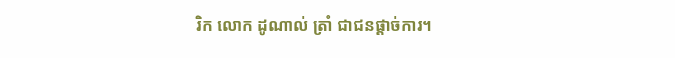រិក លោក ដូណាល់ ត្រាំ ជាជនផ្តាច់ការ។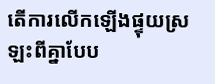តើការលើកឡើងផ្ទុយស្រឡះពីគ្នាបែប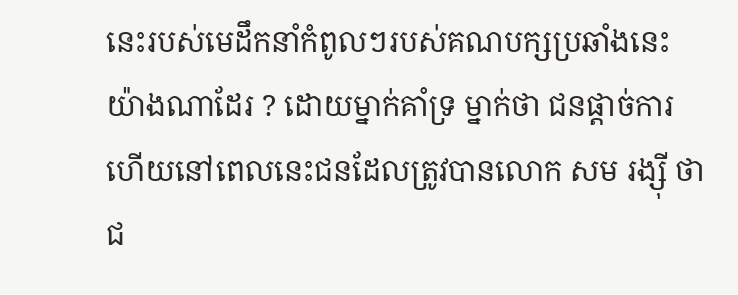នេះរបស់មេដឹកនាំកំពូលៗរបស់គណបក្សប្រឆាំងនេះ យ៉ាងណាដែរ ? ដោយម្នាក់គាំទ្រ ម្នាក់ថា ជនផ្តាច់ការ ហើយនៅពេលនេះជនដែលត្រូវបានលោក សម រង្ស៊ី ថា ជ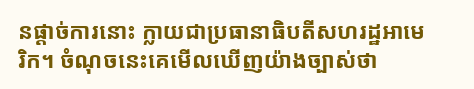នផ្តាច់ការនោះ ក្លាយជាប្រធានាធិបតីសហរដ្ឋអាមេរិក។ ចំណុចនេះគេមើលឃើញយ៉ាងច្បាស់ថា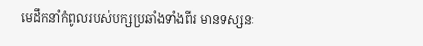មេដឹកនាំកំពូលរបស់បក្សប្រឆាំងទាំងពីរ មានទស្សនៈ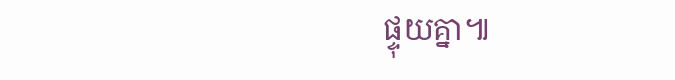ផ្ទុយគ្នា៕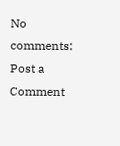No comments:
Post a Comment